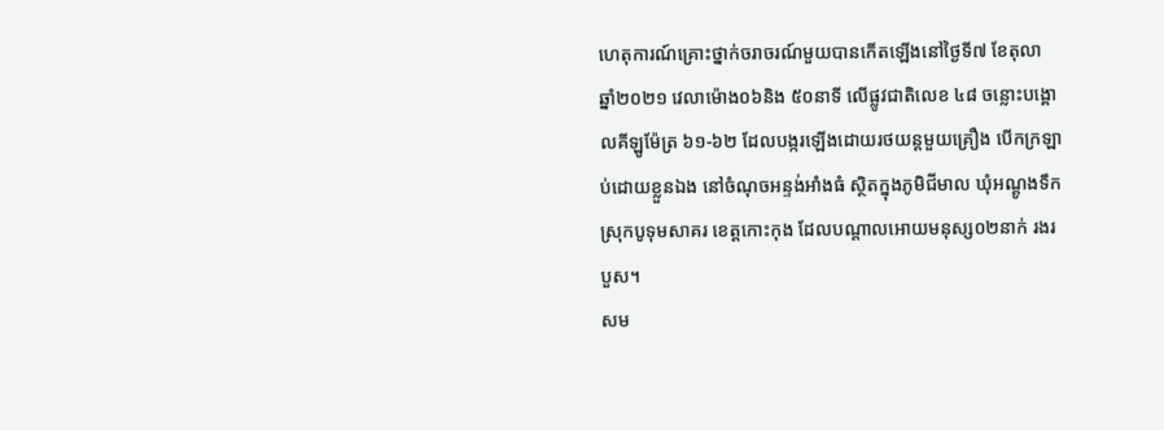ហេតុការណ៍គ្រោះថ្នាក់ចរាចរណ៍មួយបានកើតឡើងនៅថ្ងៃទី៧ ខែតុលា ឆ្នាំ២០២១ វេលាម៉ោង០៦និង ៥០នាទី លើផ្លូវជាតិលេខ ៤៨ ចន្លោះបង្គោលគីឡូម៉ែត្រ ៦១-៦២ ដែលបង្ករឡើងដោយរថយន្តមួយគ្រឿង បើកក្រឡាប់ដោយខ្លួនឯង នៅចំណុចអន្ទង់អាំងធំ ស្ថិតក្នុងភូមិជីមាល ឃុំអណ្តូងទឹក ស្រុកបូទុមសាគរ ខេត្តកោះកុង ដែលបណ្តាលអោយមនុស្ស០២នាក់ រងរបួស។
សម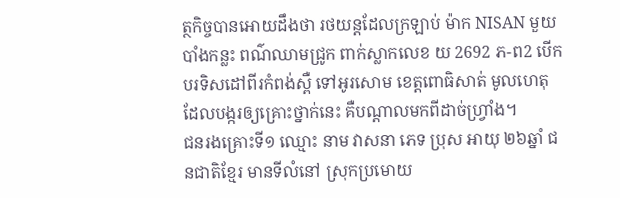ត្ថកិច្ចបានអោយដឹងថា រថយន្តដែលក្រឡាប់ ម៉ាក NISAN មួយបាំងកន្លះ ពណ៌ឈាមជ្រូក ពាក់ស្លាកលេខ យ 2692 ភ-ព2 បើកបរទិសដៅពីរកំពង់ស្ពឺ ទៅអូរសោម ខេត្តពោធិសាត់ មូលហេតុដែលបង្ករឲ្យគ្រោះថ្នាក់នេះ គឺបណ្តាលមកពីដាច់ហ្វ្រាំង។
ជនរងគ្រោះទី១ ឈ្មោះ នាម វាសនា ភេទ ប្រុស អាយុ ២៦ឆ្នាំ ជនជាតិខ្មែរ មានទីលំនៅ ស្រុកប្រមោយ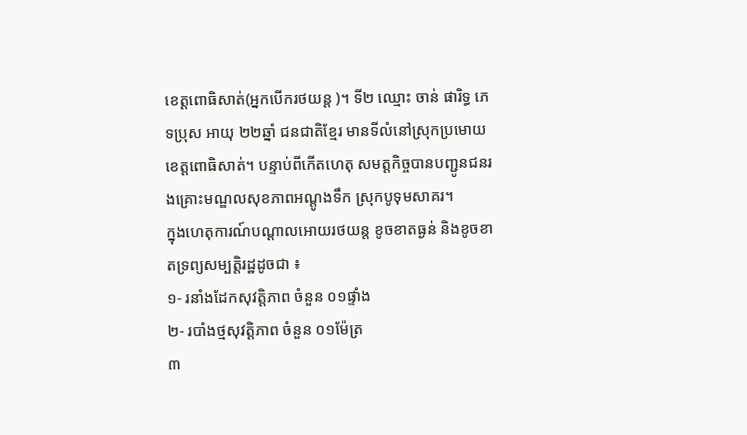ខេត្តពោធិសាត់(អ្នកបើករថយន្ត )។ ទី២ ឈ្មោះ ចាន់ ផារិទ្ធ ភេទប្រុស អាយុ ២២ឆ្នាំ ជនជាតិខ្មែរ មានទីលំនៅស្រុកប្រមោយ ខេត្តពោធិសាត់។ បន្ទាប់ពីកើតហេតុ សមត្ដកិច្ចបានបញ្ជូនជនរងគ្រោះមណ្ឌលសុខភាពអណ្តូងទឹក ស្រុកបូទុមសាគរ។
ក្នុងហេតុការណ៍បណ្តាលអោយរថយន្ត ខូចខាតធ្ងន់ និងខូចខាតទ្រព្យសម្បត្តិរដ្ឋដូចជា ៖
១- រនាំងដែកសុវត្តិភាព ចំនួន ០១ផ្ទាំង
២- របាំងថ្មសុវត្តិភាព ចំនួន ០១ម៉ែត្រ
៣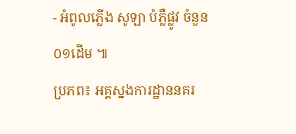- អំពូលភ្លើង សូឡា បំភ្លឺផ្លូវ ចំនួន ០១ដើម ៕
ប្រភព៖ អគ្គស្នងការដ្ឋាននគរ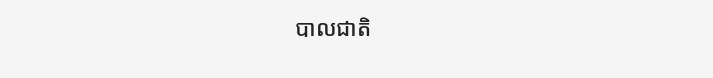បាលជាតិ